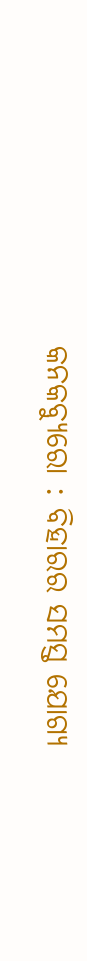କନକବ୍ୟୁରୋ : ବିହାରର ସମସ୍ତ ଯୋଗ୍ୟ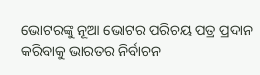ଭୋଟରଙ୍କୁ ନୂଆ ଭୋଟର ପରିଚୟ ପତ୍ର ପ୍ରଦାନ କରିବାକୁ ଭାରତର ନିର୍ବାଚନ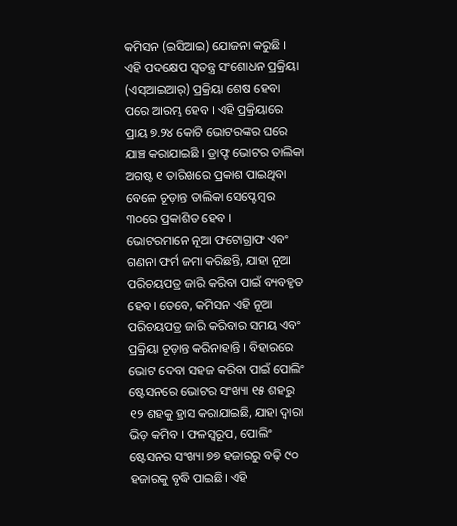କମିସନ (ଇସିଆଇ) ଯୋଜନା କରୁଛି । ଏହି ପଦକ୍ଷେପ ସ୍ୱତନ୍ତ୍ର ସଂଶୋଧନ ପ୍ରକ୍ରିୟା (ଏସ୍ଆଇଆର୍) ପ୍ରକ୍ରିୟା ଶେଷ ହେବା ପରେ ଆରମ୍ଭ ହେବ । ଏହି ପ୍ରକ୍ରିୟାରେ ପ୍ରାୟ ୭.୨୪ କୋଟି ଭୋଟରଙ୍କର ଘରେ ଯାଞ୍ଚ କରାଯାଇଛି । ଡ୍ରାଫ୍ଟ ଭୋଟର ତାଲିକା ଅଗଷ୍ଟ ୧ ତାରିଖରେ ପ୍ରକାଶ ପାଇଥିବା ବେଳେ ଚୂଡ଼ାନ୍ତ ତାଲିକା ସେପ୍ଟେମ୍ବର ୩୦ରେ ପ୍ରକାଶିତ ହେବ ।
ଭୋଟରମାନେ ନୂଆ ଫଟୋଗ୍ରାଫ ଏବଂ ଗଣନା ଫର୍ମ ଜମା କରିଛନ୍ତି, ଯାହା ନୂଆ ପରିଚୟପତ୍ର ଜାରି କରିବା ପାଇଁ ବ୍ୟବହୃତ ହେବ। ତେବେ, କମିସନ ଏହି ନୂଆ ପରିଚୟପତ୍ର ଜାରି କରିବାର ସମୟ ଏବଂ ପ୍ରକ୍ରିୟା ଚୂଡ଼ାନ୍ତ କରିନାହାନ୍ତି । ବିହାରରେ ଭୋଟ ଦେବା ସହଜ କରିବା ପାଇଁ ପୋଲିଂ ଷ୍ଟେସନରେ ଭୋଟର ସଂଖ୍ୟା ୧୫ ଶହରୁ ୧୨ ଶହକୁ ହ୍ରାସ କରାଯାଇଛି, ଯାହା ଦ୍ୱାରା ଭିଡ଼ କମିବ । ଫଳସ୍ୱରୂପ, ପୋଲିଂ ଷ୍ଟେସନର ସଂଖ୍ୟା ୭୭ ହଜାରରୁ ବଢ଼ି ୯୦ ହଜାରକୁ ବୃଦ୍ଧି ପାଇଛି। ଏହି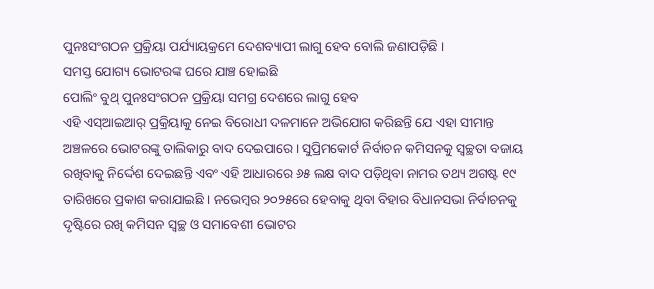ପୁନଃସଂଗଠନ ପ୍ରକ୍ରିୟା ପର୍ଯ୍ୟାୟକ୍ରମେ ଦେଶବ୍ୟାପୀ ଲାଗୁ ହେବ ବୋଲି ଜଣାପଡ଼ିଛି ।
ସମସ୍ତ ଯୋଗ୍ୟ ଭୋଟରଙ୍କ ଘରେ ଯାଞ୍ଚ ହୋଇଛି
ପୋଲିଂ ବୁଥ୍ ପୁନଃସଂଗଠନ ପ୍ରକ୍ରିୟା ସମଗ୍ର ଦେଶରେ ଲାଗୁ ହେବ
ଏହି ଏସ୍ଆଇଆର୍ ପ୍ରକ୍ରିୟାକୁ ନେଇ ବିରୋଧୀ ଦଳମାନେ ଅଭିଯୋଗ କରିଛନ୍ତି ଯେ ଏହା ସୀମାନ୍ତ ଅଞ୍ଚଳରେ ଭୋଟରଙ୍କୁ ତାଲିକାରୁ ବାଦ ଦେଇପାରେ। ସୁପ୍ରିମକୋର୍ଟ ନିର୍ବାଚନ କମିସନକୁ ସ୍ୱଚ୍ଛତା ବଜାୟ ରଖିବାକୁ ନିର୍ଦ୍ଦେଶ ଦେଇଛନ୍ତି ଏବଂ ଏହି ଆଧାରରେ ୬୫ ଲକ୍ଷ ବାଦ ପଡ଼ିଥିବା ନାମର ତଥ୍ୟ ଅଗଷ୍ଟ ୧୯ ତାରିଖରେ ପ୍ରକାଶ କରାଯାଇଛି । ନଭେମ୍ବର ୨୦୨୫ରେ ହେବାକୁ ଥିବା ବିହାର ବିଧାନସଭା ନିର୍ବାଚନକୁ ଦୃଷ୍ଟିରେ ରଖି କମିସନ ସ୍ୱଚ୍ଛ ଓ ସମାବେଶୀ ଭୋଟର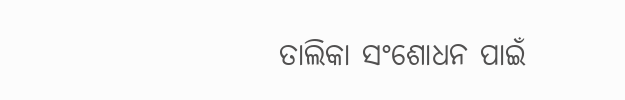ତାଲିକା ସଂଶୋଧନ ପାଇଁ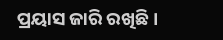ପ୍ରୟାସ ଜାରି ରଖିଛି ।